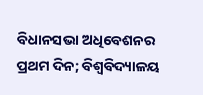ବିଧାନସଭା ଅଧିବେଶନର ପ୍ରଥମ ଦିନ; ବିଶ୍ୱବିଦ୍ୟାଳୟ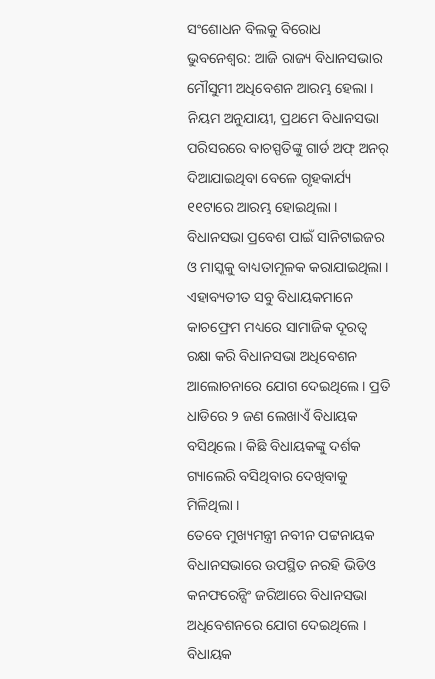ସଂଶୋଧନ ବିଲକୁ ବିରୋଧ
ଭୁବନେଶ୍ୱର: ଆଜି ରାଜ୍ୟ ବିଧାନସଭାର ମୌସୁମୀ ଅଧିବେଶନ ଆରମ୍ଭ ହେଲା । ନିୟମ ଅନୁଯାୟୀ, ପ୍ରଥମେ ବିଧାନସଭା ପରିସରରେ ବାଚସ୍ପତିଙ୍କୁ ଗାର୍ଡ ଅଫ୍ ଅନର୍ ଦିଆଯାଇଥିବା ବେଳେ ଗୃହକାର୍ଯ୍ୟ ୧୧ଟାରେ ଆରମ୍ଭ ହୋଇଥିଲା । ବିଧାନସଭା ପ୍ରବେଶ ପାଇଁ ସାନିଟାଇଜର ଓ ମାସ୍କକୁ ବାଧ୍ୟତାମୂଳକ କରାଯାଇଥିଲା । ଏହାବ୍ୟତୀତ ସବୁ ବିଧାୟକମାନେ କାଚଫ୍ରେମ ମଧ୍ୟରେ ସାମାଜିକ ଦୂରତ୍ୱ ରକ୍ଷା କରି ବିଧାନସଭା ଅଧିବେଶନ ଆଲୋଚନାରେ ଯୋଗ ଦେଇଥିଲେ । ପ୍ରତି ଧାଡିରେ ୨ ଜଣ ଲେଖାଏଁ ବିଧାୟକ ବସିଥିଲେ । କିଛି ବିଧାୟକଙ୍କୁ ଦର୍ଶକ ଗ୍ୟାଲେରି ବସିଥିବାର ଦେଖିବାକୁ ମିଳିଥିଲା ।
ତେବେ ମୁଖ୍ୟମନ୍ତ୍ରୀ ନବୀନ ପଟ୍ଟନାୟକ ବିଧାନସଭାରେ ଉପସ୍ଥିତ ନରହି ଭିଡିଓ କନଫରେନ୍ସିଂ ଜରିଆରେ ବିଧାନସଭା ଅଧିବେଶନରେ ଯୋଗ ଦେଇଥିଲେ । ବିଧାୟକ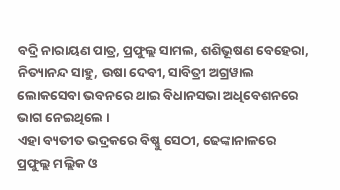ବଦ୍ରି ନାରାୟଣ ପାତ୍ର, ପ୍ରଫୁଲ୍ଲ ସାମଲ, ଶଶିଭୂଷଣ ବେହେରା, ନିତ୍ୟାନନ୍ଦ ସାହୁ, ଉଷା ଦେବୀ, ସାବିତ୍ରୀ ଅଗ୍ରୱାଲ ଲୋକସେବା ଭବନରେ ଥାଇ ବିଧାନସଭା ଅଧିବେଶନରେ ଭାଗ ନେଇଥିଲେ ।
ଏହା ବ୍ୟତୀତ ଭଦ୍ରକରେ ବିଷ୍ଣୁ ସେଠୀ, ଢେଙ୍କାନାଳରେ ପ୍ରଫୁଲ୍ଲ ମଲ୍ଲିକ ଓ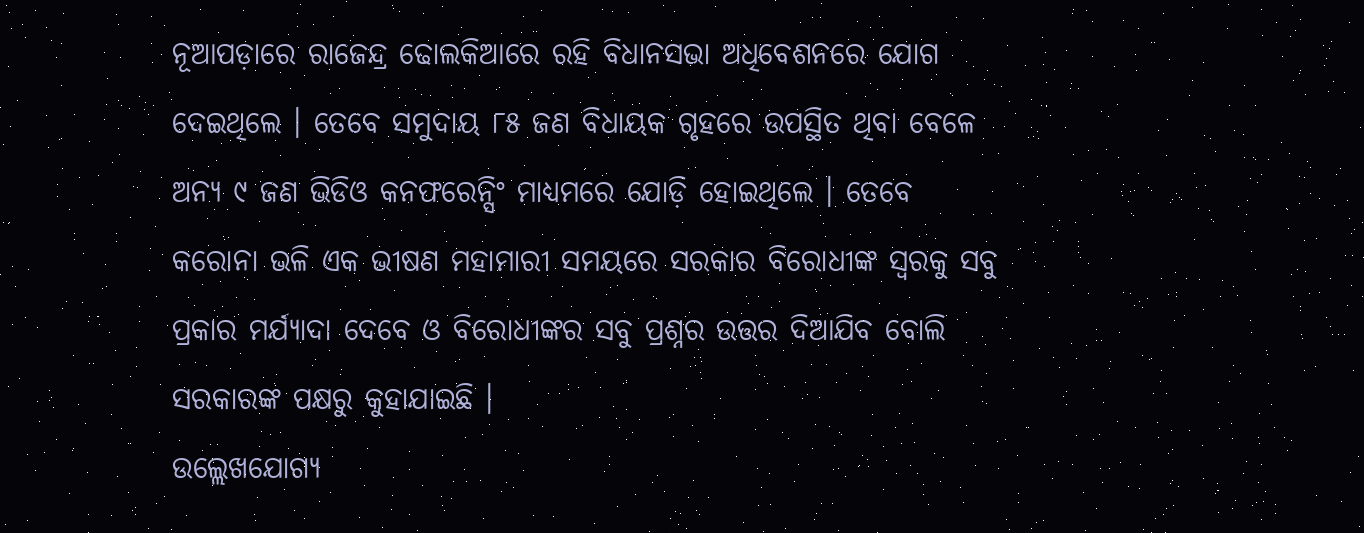ନୂଆପଡ଼ାରେ ରାଜେନ୍ଦ୍ର ଢୋଲକିଆରେ ରହି ବିଧାନସଭା ଅଧିବେଶନରେ ଯୋଗ ଦେଇଥିଲେ । ତେବେ ସମୁଦାୟ ୮୫ ଜଣ ବିଧାୟକ ଗୃହରେ ଉପସ୍ଥିତ ଥିବା ବେଳେ ଅନ୍ୟ ୯ ଜଣ ଭିଡିଓ କନଫରେନ୍ସିଂ ମାଧ୍ୟମରେ ଯୋଡ଼ି ହୋଇଥିଲେ । ତେବେ କରୋନା ଭଳି ଏକ ଭୀଷଣ ମହାମାରୀ ସମୟରେ ସରକାର ବିରୋଧୀଙ୍କ ସ୍ୱରକୁ ସବୁ ପ୍ରକାର ମର୍ଯ୍ୟାଦା ଦେବେ ଓ ବିରୋଧୀଙ୍କର ସବୁ ପ୍ରଶ୍ନର ଉତ୍ତର ଦିଆଯିବ ବୋଲି ସରକାରଙ୍କ ପକ୍ଷରୁ କୁହାଯାଇଛି ।
ଉଲ୍ଲେଖଯୋଗ୍ୟ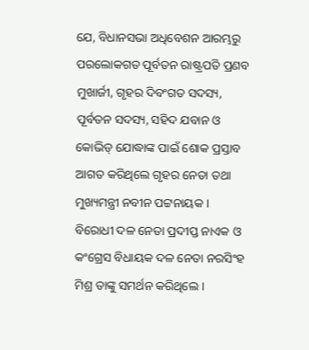ଯେ, ବିଧାନସଭା ଅଧିବେଶନ ଆରମ୍ଭରୁ ପରଲୋକଗତ ପୂର୍ବତନ ରାଷ୍ଟ୍ରପତି ପ୍ରଣବ ମୁଖାର୍ଜୀ, ଗୃହର ଦିବଂଗତ ସଦସ୍ୟ, ପୂର୍ବତନ ସଦସ୍ୟ, ସହିଦ ଯବାନ ଓ କୋଭିଡ୍ ଯୋଦ୍ଧାଙ୍କ ପାଇଁ ଶୋକ ପ୍ରସ୍ତାବ ଆଗତ କରିଥିଲେ ଗୃହର ନେତା ତଥା ମୁଖ୍ୟମନ୍ତ୍ରୀ ନବୀନ ପଟ୍ଟନାୟକ । ବିରୋଧୀ ଦଳ ନେତା ପ୍ରଦୀପ୍ତ ନାଏକ ଓ କଂଗ୍ରେସ ବିଧାୟକ ଦଳ ନେତା ନରସିଂହ ମିଶ୍ର ତାଙ୍କୁ ସମର୍ଥନ କରିଥିଲେ ।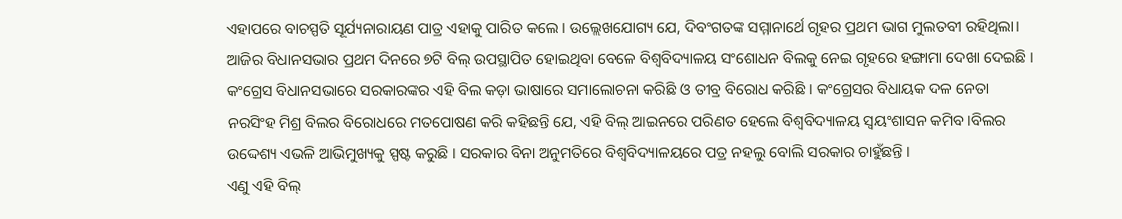ଏହାପରେ ବାଚସ୍ପତି ସୂର୍ଯ୍ୟନାରାୟଣ ପାତ୍ର ଏହାକୁ ପାରିତ କଲେ । ଉଲ୍ଲେଖଯୋଗ୍ୟ ଯେ, ଦିବଂଗତଙ୍କ ସମ୍ମାନାର୍ଥେ ଗୃହର ପ୍ରଥମ ଭାଗ ମୁଲତବୀ ରହିଥିଲା।
ଆଜିର ବିଧାନସଭାର ପ୍ରଥମ ଦିନରେ ୭ଟି ବିଲ୍ ଉପସ୍ଥାପିତ ହୋଇଥିବା ବେଳେ ବିଶ୍ୱବିଦ୍ୟାଳୟ ସଂଶୋଧନ ବିଲକୁ ନେଇ ଗୃହରେ ହଙ୍ଗାମା ଦେଖା ଦେଇଛି । କଂଗ୍ରେସ ବିଧାନସଭାରେ ସରକାରଙ୍କର ଏହି ବିଲ କଡ଼ା ଭାଷାରେ ସମାଲୋଚନା କରିଛି ଓ ତୀବ୍ର ବିରୋଧ କରିଛି । କଂଗ୍ରେସର ବିଧାୟକ ଦଳ ନେତା ନରସିଂହ ମିଶ୍ର ବିଲର ବିରୋଧରେ ମତପୋଷଣ କରି କହିଛନ୍ତି ଯେ, ଏହି ବିଲ୍ ଆଇନରେ ପରିଣତ ହେଲେ ବିଶ୍ୱବିଦ୍ୟାଳୟ ସ୍ୱୟଂଶାସନ କମିବ ।ବିଲର ଉଦ୍ଦେଶ୍ୟ ଏଭଳି ଆଭିମୁଖ୍ୟକୁ ସ୍ପଷ୍ଟ କରୁଛି । ସରକାର ବିନା ଅନୁମତିରେ ବିଶ୍ୱବିଦ୍ୟାଳୟରେ ପତ୍ର ନହଲୁ ବୋଲି ସରକାର ଚାହୁଁଛନ୍ତି ।
ଏଣୁ ଏହି ବିଲ୍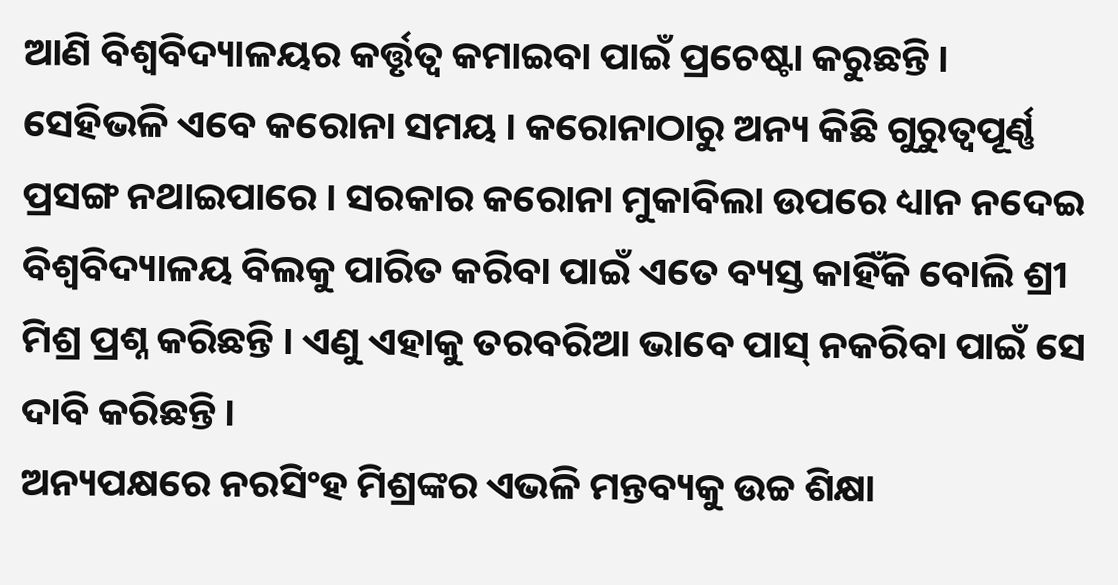ଆଣି ବିଶ୍ୱବିଦ୍ୟାଳୟର କର୍ତ୍ତୃତ୍ୱ କମାଇବା ପାଇଁ ପ୍ରଚେଷ୍ଟା କରୁଛନ୍ତି । ସେହିଭଳି ଏବେ କରୋନା ସମୟ । କରୋନାଠାରୁ ଅନ୍ୟ କିଛି ଗୁରୁତ୍ୱପୂର୍ଣ୍ଣ ପ୍ରସଙ୍ଗ ନଥାଇପାରେ । ସରକାର କରୋନା ମୁକାବିଲା ଉପରେ ଧ୍ୟାନ ନଦେଇ ବିଶ୍ୱବିଦ୍ୟାଳୟ ବିଲକୁ ପାରିତ କରିବା ପାଇଁ ଏତେ ବ୍ୟସ୍ତ କାହିଁକି ବୋଲି ଶ୍ରୀ ମିଶ୍ର ପ୍ରଶ୍ନ କରିଛନ୍ତି । ଏଣୁ ଏହାକୁ ତରବରିଆ ଭାବେ ପାସ୍ ନକରିବା ପାଇଁ ସେ ଦାବି କରିଛନ୍ତି ।
ଅନ୍ୟପକ୍ଷରେ ନରସିଂହ ମିଶ୍ରଙ୍କର ଏଭଳି ମନ୍ତବ୍ୟକୁ ଉଚ୍ଚ ଶିକ୍ଷା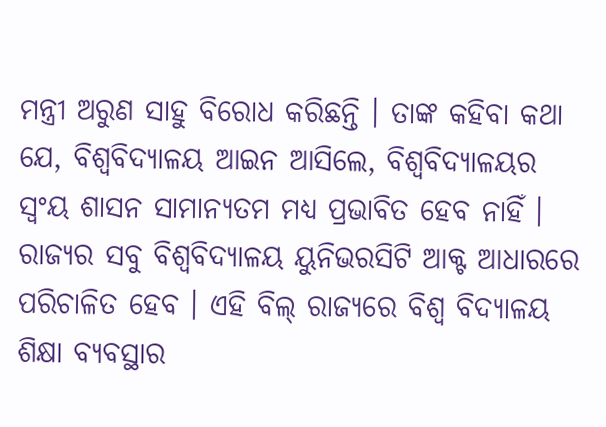ମନ୍ତ୍ରୀ ଅରୁଣ ସାହୁ ବିରୋଧ କରିଛନ୍ତି । ତାଙ୍କ କହିବା କଥା ଯେ, ବିଶ୍ୱବିଦ୍ୟାଳୟ ଆଇନ ଆସିଲେ, ବିଶ୍ୱବିଦ୍ୟାଳୟର ସ୍ୱଂୟ ଶାସନ ସାମାନ୍ୟତମ ମଧ୍ୟ ପ୍ରଭାବିତ ହେବ ନାହିଁ । ରାଜ୍ୟର ସବୁ ବିଶ୍ୱବିଦ୍ୟାଳୟ ୟୁନିଭରସିଟି ଆକ୍ଟ ଆଧାରରେ ପରିଚାଳିତ ହେବ । ଏହି ବିଲ୍ ରାଜ୍ୟରେ ବିଶ୍ୱ ବିଦ୍ୟାଳୟ ଶିକ୍ଷା ବ୍ୟବସ୍ଥାର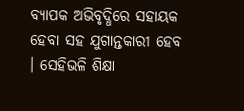ବ୍ୟାପକ ଅଭିବୃଦ୍ଧିରେ ସହାୟକ ହେବା ସହ ଯୁଗାନ୍ତକାରୀ ହେବ । ସେହିଭଳି ଶିକ୍ଷା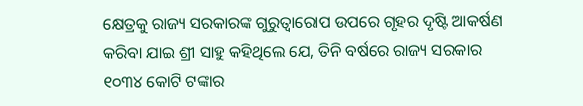କ୍ଷେତ୍ରକୁ ରାଜ୍ୟ ସରକାରଙ୍କ ଗୁରୁତ୍ୱାରୋପ ଉପରେ ଗୃହର ଦୃଷ୍ଟି ଆକର୍ଷଣ କରିବା ଯାଇ ଶ୍ରୀ ସାହୁ କହିଥିଲେ ଯେ, ତିନି ବର୍ଷରେ ରାଜ୍ୟ ସରକାର ୧୦୩୪ କୋଟି ଟଙ୍କାର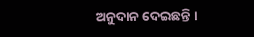ଅନୁଦାନ ଦେଇଛନ୍ତି ।